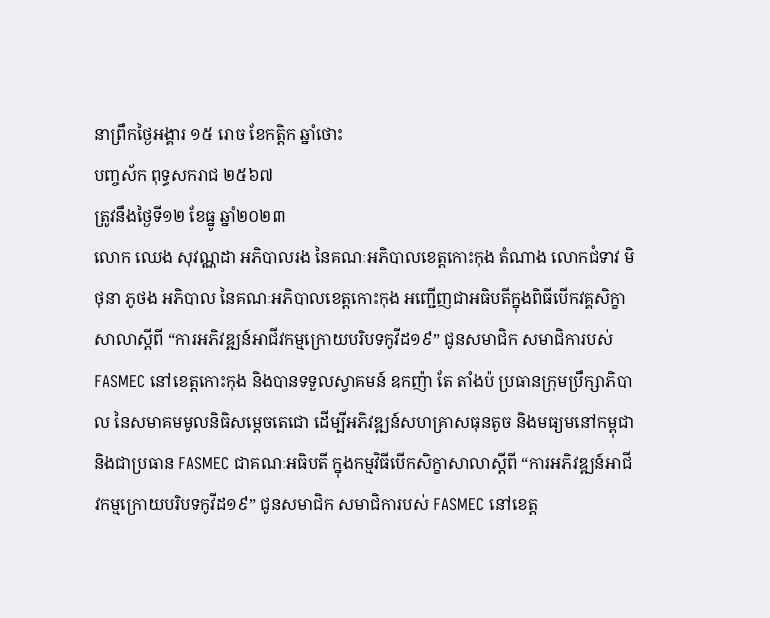នាព្រឹកថ្ងៃអង្គារ ១៥ រោច ខែកត្តិក ឆ្នាំថោះ
បញ្ចស័ក ពុទ្ធសករាជ ២៥៦៧
ត្រូវនឹងថ្ងៃទី១២ ខែធ្នូ ឆ្នាំ២០២៣
លោក ឈេង សុវណ្ណដា អភិបាលរង នៃគណៈអភិបាលខេត្តកោះកុង តំណាង លោកជំទាវ មិថុនា ភូថង អភិបាល នៃគណៈអភិបាលខេត្តកោះកុង អញ្ជើញជាអធិបតីក្នុងពិធីបើកវគ្គសិក្ខាសាលាស្ដីពី “ការអភិវឌ្ឍន៍អាជីវកម្មក្រោយបរិបទកូវីដ១៩” ជូនសមាជិក សមាជិការបស់ FASMEC នៅខេត្តកោះកុង និងបានទទួលស្វាគមន៍ ឧកញ៉ា តែ តាំងប៉ ប្រធានក្រុមប្រឹក្សាភិបាល នៃសមាគមមូលនិធិសម្ដេចតេជោ ដើម្បីអភិវឌ្ឍន៍សហគ្រាសធុនតូច និងមធ្យមនៅកម្ពុជា និងជាប្រធាន FASMEC ជាគណៈអធិបតី ក្នុងកម្មវិធីបើកសិក្ខាសាលាស្ដីពី “ការអភិវឌ្ឍន៍អាជីវកម្មក្រោយបរិបទកូវីដ១៩” ជូនសមាជិក សមាជិការបស់ FASMEC នៅខេត្ត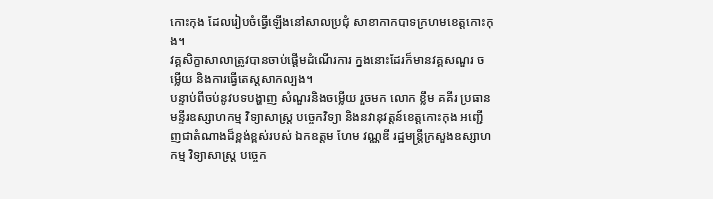កោះកុង ដែលរៀបចំធ្វើឡើងនៅសាលប្រជុំ សាខាកាកបាទក្រហមខេត្តកោះកុង។
វគ្គសិក្ខាសាលាត្រូវបានចាប់ផ្តើមដំណើរការ ក្នងនោះដែរក៏មានវគ្គសណួរ ចម្លើយ និងការធ្វើតេស្តសាកល្បង។
បន្ទាប់ពីចប់នូវបទបង្ហាញ សំណួរនិងចម្លើយ រួចមក លោក ខ្លឹម គគីរ ប្រធានមន្ទីរឧស្សាហកម្ម វិទ្យាសាស្ត្រ បច្ចេកវិទ្យា និងនវានុវត្តន៍ខេត្តកោះកុង អញ្ជើញជាតំណាងដ៏ខ្ពង់ខ្ពស់របស់ ឯកឧត្តម ហែម វណ្ណឌី រដ្ឋមន្ត្រីក្រសួងឧស្សាហកម្ម វិទ្យាសាស្ត្រ បច្ចេក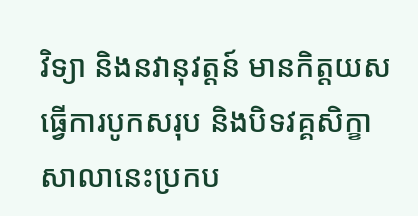វិទ្យា និងនវានុវត្តន៍ មានកិត្តយសធ្វើការបូកសរុប និងបិទវគ្គសិក្ខាសាលានេះប្រកប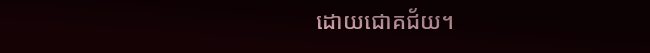ដោយជោគជ័យ។